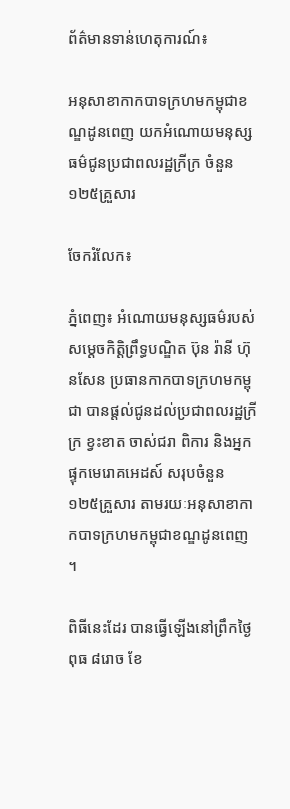ព័ត៌មានទាន់ហេតុការណ៍៖

អនុសាខាកាកបាទក្រហមកម្ពុជាខណ្ឌដូនពេញ យកអំណោយមនុស្សធម៌ជូនប្រជាពលរដ្ឋក្រីក្រ ចំនួន ១២៥គ្រួសារ

ចែករំលែក៖

ភ្នំពេញ៖ អំណោយមនុស្សធម៌របស់ សម្តេចកិត្តិព្រឹទ្ធបណ្ឌិត ប៊ុន រ៉ានី ហ៊ុនសែន ប្រធានកាកបាទក្រហមកម្ពុជា បានផ្តល់ជូនដល់ប្រជាពលរដ្ឋក្រីក្រ ខ្វះខាត ចាស់ជរា ពិការ និងអ្នកផ្ទុកមេរោគអេដស៍ សរុបចំនួន ១២៥គ្រួសារ តាមរយៈអនុសាខាកាកបាទក្រហមកម្ពុជាខណ្ឌដូនពេញ ។

ពិធីនេះដែរ បានធ្វើឡើងនៅព្រឹកថ្ងៃ ពុធ ៨រោច ខែ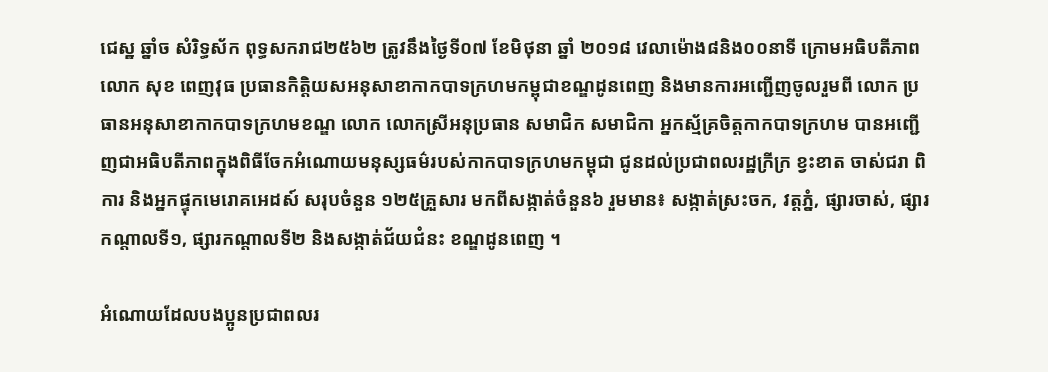ជេស្ឋ ឆ្នាំច សំរិទ្ធស័ក ពុទ្ធសករាជ២៥៦២ ត្រូវនឹងថ្ងៃទី០៧ ខែមិថុនា ឆ្នាំ ២០១៨ វេលាម៉ោង៨និង០០នាទី ក្រោមអធិបតីភាព លោក សុខ ពេញវុធ ប្រធានកិត្តិយសអនុសាខាកាកបាទក្រហមកម្ពុជាខណ្ឌដូនពេញ និងមានការអញ្ជើញចូលរួមពី លោក ប្រធានអនុសាខាកាកបាទក្រហមខណ្ឌ លោក លោកស្រីអនុប្រធាន សមាជិក សមាជិកា អ្នកស្ម័គ្រចិត្តកាកបាទក្រហម បានអញ្ជើញជាអធិបតីភាពក្នុងពិធីចែកអំណោយមនុស្សធម៌របស់កាកបាទក្រហមកម្ពុជា ជូនដល់ប្រជាពលរដ្ឋក្រីក្រ ខ្វះខាត ចាស់ជរា ពិការ និងអ្នកផ្ទុកមេរោគអេដស៍ សរុបចំនួន ១២៥គ្រួសារ មកពីសង្កាត់ចំនួន៦ រួមមាន៖ សង្កាត់ស្រះចក, វត្តភ្នំ, ផ្សារចាស់, ផ្សារកណ្តាលទី១, ផ្សារកណ្តាលទី២ និងសង្កាត់ជ័យជំនះ ខណ្ឌដូនពេញ ។

អំណោយដែលបងប្អូនប្រជាពលរ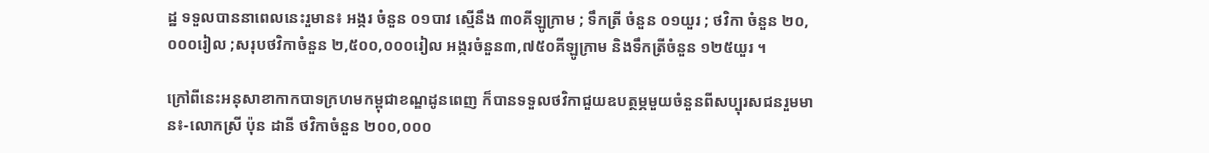ដ្ឋ ទទួលបាននាពេលនេះរួមាន៖ អង្ករ ចំនួន ០១បាវ ស្មើនឹង ៣០គីឡូក្រាម ; ទឹកត្រី ចំនួន ០១យួរ ; ថវិកា ចំនួន ២០,០០០រៀល ;សរុបថវិកាចំនួន ២,៥០០,០០០រៀល អង្ករចំនួន៣,៧៥០គីឡូក្រាម និងទឹកត្រីចំនួន ១២៥យួរ ។

ក្រៅពីនេះអនុសាខាកាកបាទក្រហមកម្ពុជាខណ្ឌដូនពេញ ក៏បានទទួលថវិកាជួយឧបត្ថម្ភមួយចំនួនពីសប្បុរសជនរួមមាន៖-លោកស្រី ប៉ុន ដានី ថវិកាចំនួន ២០០,០០០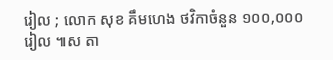រៀល ; លោក សុខ គឹមហេង ថវិកាចំនួន ១០០,០០០រៀល ៕ស តា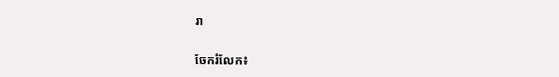រា


ចែករំលែក៖